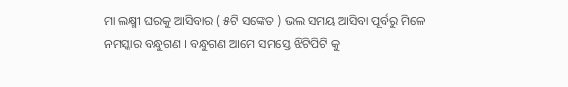ମା ଲକ୍ଷ୍ମୀ ଘରକୁ ଆସିବାର ( ୫ଟି ସଙ୍କେତ ) ଭଲ ସମୟ ଆସିବା ପୂର୍ବରୁ ମିଳେ
ନମସ୍କାର ବନ୍ଧୁଗଣ । ବନ୍ଧୁଗଣ ଆମେ ସମସ୍ତେ ଝିଟିପିଟି କୁ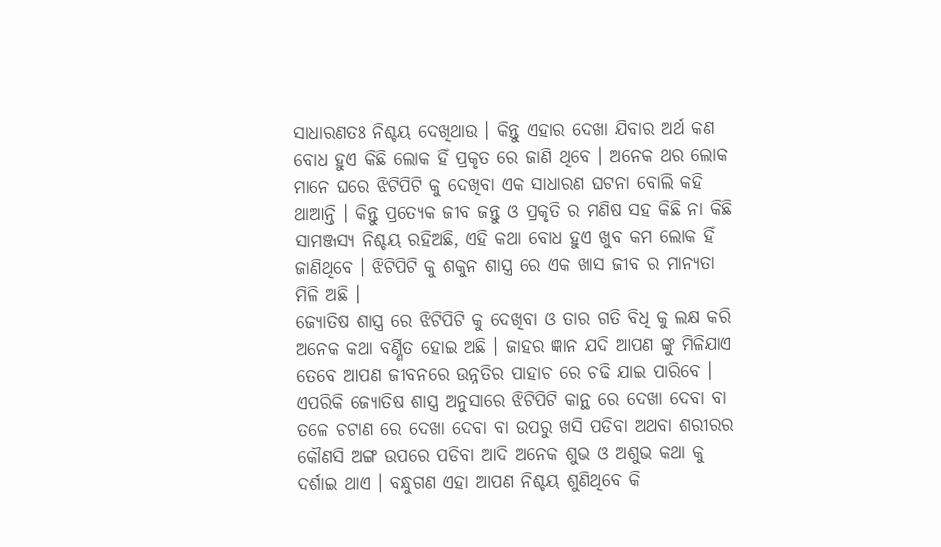ସାଧାରଣତଃ ନିଶ୍ଚୟ ଦେଖିଥାଉ । କିନ୍ତୁ ଏହାର ଦେଖା ଯିବାର ଅର୍ଥ କଣ ବୋଧ ହୁଏ କିଛି ଲୋକ ହିଁ ପ୍ରକୃତ ରେ ଜାଣି ଥିବେ । ଅନେକ ଥର ଲୋକ ମାନେ ଘରେ ଝିଟିପିଟି କୁ ଦେଖିବା ଏକ ସାଧାରଣ ଘଟନା ବୋଲି କହି ଥାଆନ୍ତି । କିନ୍ତୁ ପ୍ରତ୍ଯେକ ଜୀବ ଜନ୍ତୁ ଓ ପ୍ରକୃତି ର ମଣିଷ ସହ କିଛି ନା କିଛି ସାମଞ୍ଜସ୍ୟ ନିଶ୍ଚୟ ରହିଅଛି, ଏହି କଥା ବୋଧ ହୁଏ ଖୁବ କମ ଲୋକ ହିଁ ଜାଣିଥିବେ । ଝିଟିପିଟି କୁ ଶକୁନ ଶାସ୍ତ୍ର ରେ ଏକ ଖାସ ଜୀବ ର ମାନ୍ୟତା ମିଳି ଅଛି ।
ଜ୍ଯୋତିଷ ଶାସ୍ତ୍ର ରେ ଝିଟିପିଟି କୁ ଦେଖିବା ଓ ତାର ଗତି ବିଧି କୁ ଲକ୍ଷ କରି ଅନେକ କଥା ବର୍ଣ୍ଣିତ ହୋଇ ଅଛି । ଜାହର ଜ୍ଞାନ ଯଦି ଆପଣ ଙ୍କୁ ମିଳିଯାଏ ତେବେ ଆପଣ ଜୀବନରେ ଉନ୍ନତିର ପାହାଚ ରେ ଚଢି ଯାଇ ପାରିବେ ।
ଏପରିକି ଜ୍ଯୋତିଷ ଶାସ୍ତ୍ର ଅନୁସାରେ ଝିଟିପିଟି କାନ୍ଥ ରେ ଦେଖା ଦେବା ବା ତଳେ ଚଟାଣ ରେ ଦେଖା ଦେବା ବା ଉପରୁ ଖସି ପଡିବା ଅଥବା ଶରୀରର କୌଣସି ଅଙ୍ଗ ଉପରେ ପଡିବା ଆଦି ଅନେକ ଶୁଭ ଓ ଅଶୁଭ କଥା କୁ ଦର୍ଶାଇ ଥାଏ । ବନ୍ଧୁଗଣ ଏହା ଆପଣ ନିଶ୍ଚୟ ଶୁଣିଥିବେ କି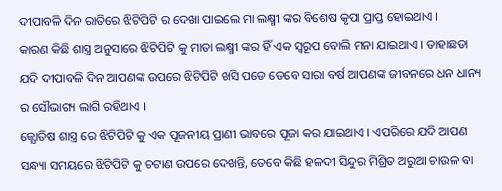ଦୀପାବଳି ଦିନ ରାତିରେ ଝିଟିପିଟି ର ଦେଖା ପାଇଲେ ମା ଲକ୍ଷ୍ମୀ ଙ୍କର ବିଶେଷ କୃପା ପ୍ରାପ୍ତ ହୋଇଥାଏ ।
କାରଣ କିଛି ଶାସ୍ତ୍ର ଅନୁସାରେ ଝିଟିପିଟି କୁ ମାତା ଲକ୍ଷ୍ମୀ ଙ୍କର ହିଁ ଏକ ସ୍ୱରୂପ ବୋଲି ମନା ଯାଇଥାଏ । ତାହାଛଡା ଯଦି ଦୀପାବଳି ଦିନ ଆପଣଙ୍କ ଉପରେ ଝିଟିପିଟି ଖସି ପଡେ ତେବେ ସାରା ବର୍ଷ ଆପଣଙ୍କ ଜୀବନରେ ଧନ ଧାନ୍ୟ ର ସୌଭାଗ୍ୟ ଲାଗି ରହିଥାଏ ।
ଜ୍ଯୋତିଷ ଶାସ୍ତ୍ର ରେ ଝିଟିପିଟି କୁ ଏକ ପୂଜନୀୟ ପ୍ରାଣୀ ଭାବରେ ପୂଜା କର ଯାଇଥାଏ । ଏପରିରେ ଯଦି ଆପଣ ସନ୍ଧ୍ୟା ସମୟରେ ଝିଟିପିଟି କୁ ଚଟାଣ ଉପରେ ଦେଖନ୍ତି, ତେବେ କିଛି ହଳଦୀ ସିନ୍ଦୁର ମିଶ୍ରିତ ଅରୁଆ ଚାଉଳ ବା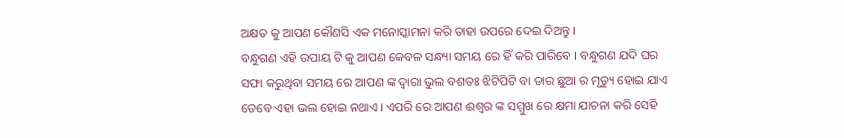ଅକ୍ଷତ କୁ ଆପଣ କୌଣସି ଏକ ମନୋସ୍କାମନା କରି ତାହା ଉପରେ ଦେଇ ଦିଅନ୍ତୁ ।
ବନ୍ଧୁଗଣ ଏହି ଉପାୟ ଟି କୁ ଆପଣ କେବଳ ସନ୍ଧ୍ୟା ସମୟ ରେ ହିଁ କରି ପାରିବେ । ବନ୍ଧୁଗଣ ଯଦି ଘର ସଫା କରୁଥିବା ସମୟ ରେ ଆପଣ ଙ୍କ ଦ୍ଵାରା ଭୁଲ ବଶତଃ ଝିଟିପିଟି ବା ତାର ଛୁଆ ର ମୃତ୍ୟୁ ହୋଇ ଯାଏ ତେବେ ଏହା ଭଲ ହୋଇ ନଥାଏ । ଏପରି ରେ ଆପଣ ଈଶ୍ଵର ଙ୍କ ସମ୍ମୁଖ ରେ କ୍ଷମା ଯାଚନା କରି ସେହି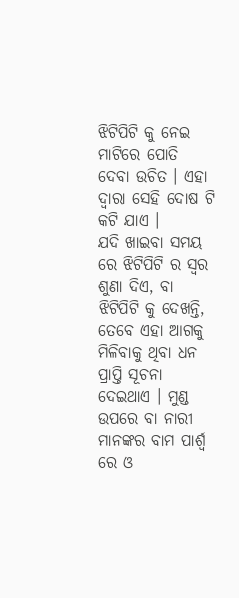ଝିଟିପିଟି କୁ ନେଇ ମାଟିରେ ପୋତି ଦେବା ଉଚିତ । ଏହା ଦ୍ଵାରା ସେହି ଦୋଷ ଟି କଟି ଯାଏ ।
ଯଦି ଖାଇବା ସମୟ ରେ ଝିଟିପିଟି ର ସ୍ଵର ଶୁଣା ଦିଏ, ବା ଝିଟିପିଟି କୁ ଦେଖନ୍ତି, ତେବେ ଏହା ଆଗକୁ ମିଳିବାକୁ ଥିବା ଧନ ପ୍ରାପ୍ତି ସୂଚନା ଦେଇଥାଏ । ମୁଣ୍ଡ ଉପରେ ବା ନାରୀ ମାନଙ୍କର ବାମ ପାର୍ଶ୍ଵ ରେ ଓ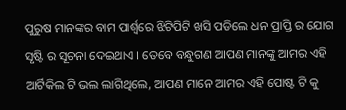ପୁରୁଷ ମାନଙ୍କର ବାମ ପାର୍ଶ୍ଵରେ ଝିଟିପିଟି ଖସି ପଡିଲେ ଧନ ପ୍ରାପ୍ତି ର ଯୋଗ ସୃଷ୍ଟି ର ସୂଚନା ଦେଇଥାଏ । ତେବେ ବନ୍ଧୁଗଣ ଆପଣ ମାନଙ୍କୁ ଆମର ଏହି ଆର୍ଟିକିଲ ଟି ଭଲ ଲାଗିଥିଲେ, ଆପଣ ମାନେ ଆମର ଏହି ପୋଷ୍ଟ ଟି କୁ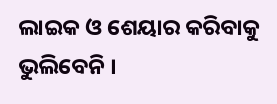ଲାଇକ ଓ ଶେୟାର କରିବାକୁ ଭୁଲିବେନି ।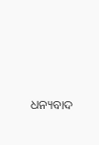ଧନ୍ୟବାଦ